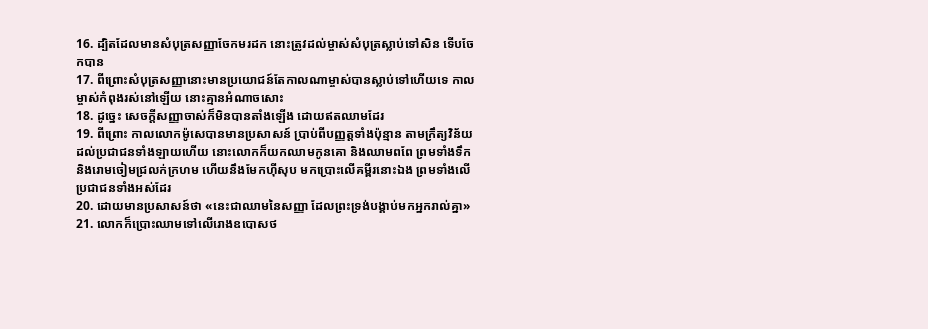16. ដ្បិតដែលមានសំបុត្រសញ្ញាចែកមរដក នោះត្រូវដល់ម្ចាស់សំបុត្រស្លាប់ទៅសិន ទើបចែកបាន
17. ពីព្រោះសំបុត្រសញ្ញានោះមានប្រយោជន៍តែកាលណាម្ចាស់បានស្លាប់ទៅហើយទេ កាលម្ចាស់កំពុងរស់នៅឡើយ នោះគ្មានអំណាចសោះ
18. ដូច្នេះ សេចក្ដីសញ្ញាចាស់ក៏មិនបានតាំងឡើង ដោយឥតឈាមដែរ
19. ពីព្រោះ កាលលោកម៉ូសេបានមានប្រសាសន៍ ប្រាប់ពីបញ្ញត្តទាំងប៉ុន្មាន តាមក្រឹត្យវិន័យ ដល់ប្រជាជនទាំងឡាយហើយ នោះលោកក៏យកឈាមកូនគោ និងឈាមពពែ ព្រមទាំងទឹក និងរោមចៀមជ្រលក់ក្រហម ហើយនឹងមែកហ៊ីសុប មកប្រោះលើគម្ពីរនោះឯង ព្រមទាំងលើប្រជាជនទាំងអស់ដែរ
20. ដោយមានប្រសាសន៍ថា «នេះជាឈាមនៃសញ្ញា ដែលព្រះទ្រង់បង្គាប់មកអ្នករាល់គ្នា»
21. លោកក៏ប្រោះឈាមទៅលើរោងឧបោសថ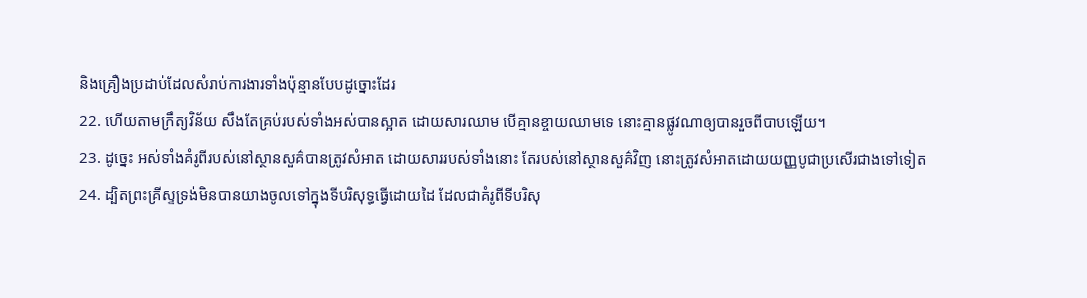និងគ្រឿងប្រដាប់ដែលសំរាប់ការងារទាំងប៉ុន្មានបែបដូច្នោះដែរ
22. ហើយតាមក្រឹត្យវិន័យ សឹងតែគ្រប់របស់ទាំងអស់បានស្អាត ដោយសារឈាម បើគ្មានខ្ចាយឈាមទេ នោះគ្មានផ្លូវណាឲ្យបានរួចពីបាបឡើយ។
23. ដូច្នេះ អស់ទាំងគំរូពីរបស់នៅស្ថានសួគ៌បានត្រូវសំអាត ដោយសាររបស់ទាំងនោះ តែរបស់នៅស្ថានសួគ៌វិញ នោះត្រូវសំអាតដោយយញ្ញបូជាប្រសើរជាងទៅទៀត
24. ដ្បិតព្រះគ្រីស្ទទ្រង់មិនបានយាងចូលទៅក្នុងទីបរិសុទ្ធធ្វើដោយដៃ ដែលជាគំរូពីទីបរិសុ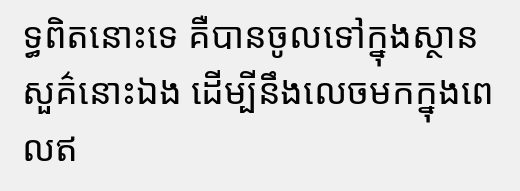ទ្ធពិតនោះទេ គឺបានចូលទៅក្នុងស្ថានសួគ៌នោះឯង ដើម្បីនឹងលេចមកក្នុងពេលឥ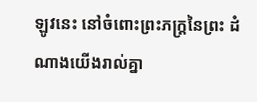ឡូវនេះ នៅចំពោះព្រះភក្ត្រនៃព្រះ ដំណាងយើងរាល់គ្នា